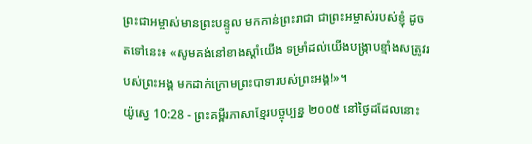ព្រះជាអម្ចាស់មានព្រះបន្ទូល មកកាន់ព្រះរាជា ជាព្រះអម្ចាស់របស់ខ្ញុំ ដូចតទៅនេះ៖ «សូមគង់នៅខាងស្ដាំយើង ទម្រាំដល់យើងបង្ក្រាបខ្មាំងសត្រូវរបស់ព្រះអង្គ មកដាក់ក្រោមព្រះបាទារបស់ព្រះអង្គ!»។
យ៉ូស្វេ 10:28 - ព្រះគម្ពីរភាសាខ្មែរបច្ចុប្បន្ន ២០០៥ នៅថ្ងៃដដែលនោះ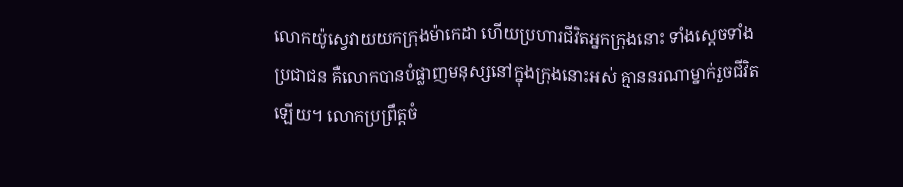លោកយ៉ូស្វេវាយយកក្រុងម៉ាកេដា ហើយប្រហារជីវិតអ្នកក្រុងនោះ ទាំងស្ដេចទាំងប្រជាជន គឺលោកបានបំផ្លាញមនុស្សនៅក្នុងក្រុងនោះអស់ គ្មាននរណាម្នាក់រួចជីវិតឡើយ។ លោកប្រព្រឹត្តចំ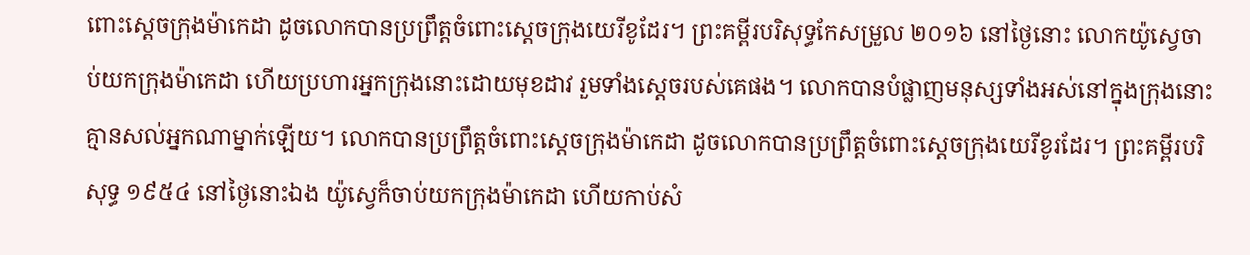ពោះស្ដេចក្រុងម៉ាកេដា ដូចលោកបានប្រព្រឹត្តចំពោះស្ដេចក្រុងយេរីខូដែរ។ ព្រះគម្ពីរបរិសុទ្ធកែសម្រួល ២០១៦ នៅថ្ងៃនោះ លោកយ៉ូស្វេចាប់យកក្រុងម៉ាកេដា ហើយប្រហារអ្នកក្រុងនោះដោយមុខដាវ រួមទាំងស្តេចរបស់គេផង។ លោកបានបំផ្លាញមនុស្សទាំងអស់នៅក្នុងក្រុងនោះ គ្មានសល់អ្នកណាម្នាក់ឡើយ។ លោកបានប្រព្រឹត្តចំពោះស្តេចក្រុងម៉ាកេដា ដូចលោកបានប្រព្រឹត្តចំពោះស្តេចក្រុងយេរីខូរដែរ។ ព្រះគម្ពីរបរិសុទ្ធ ១៩៥៤ នៅថ្ងៃនោះឯង យ៉ូស្វេក៏ចាប់យកក្រុងម៉ាកេដា ហើយកាប់សំ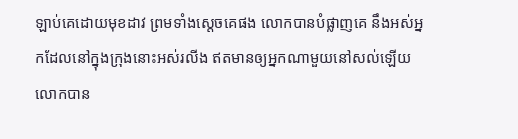ឡាប់គេដោយមុខដាវ ព្រមទាំងស្តេចគេផង លោកបានបំផ្លាញគេ នឹងអស់អ្នកដែលនៅក្នុងក្រុងនោះអស់រលីង ឥតមានឲ្យអ្នកណាមួយនៅសល់ឡើយ លោកបាន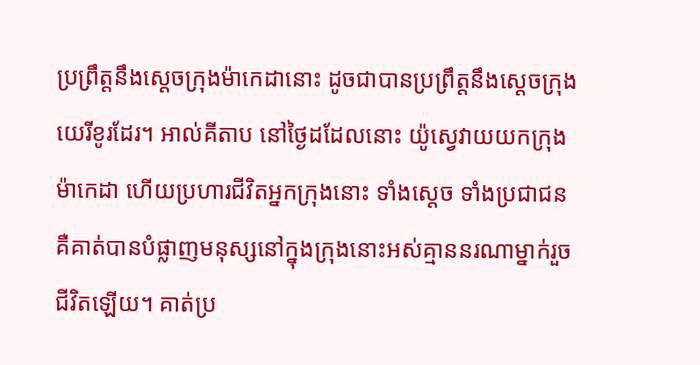ប្រព្រឹត្តនឹងស្តេចក្រុងម៉ាកេដានោះ ដូចជាបានប្រព្រឹត្តនឹងស្តេចក្រុងយេរីខូរដែរ។ អាល់គីតាប នៅថ្ងៃដដែលនោះ យ៉ូស្វេវាយយកក្រុងម៉ាកេដា ហើយប្រហារជីវិតអ្នកក្រុងនោះ ទាំងស្តេច ទាំងប្រជាជន គឺគាត់បានបំផ្លាញមនុស្សនៅក្នុងក្រុងនោះអស់គ្មាននរណាម្នាក់រួចជីវិតឡើយ។ គាត់ប្រ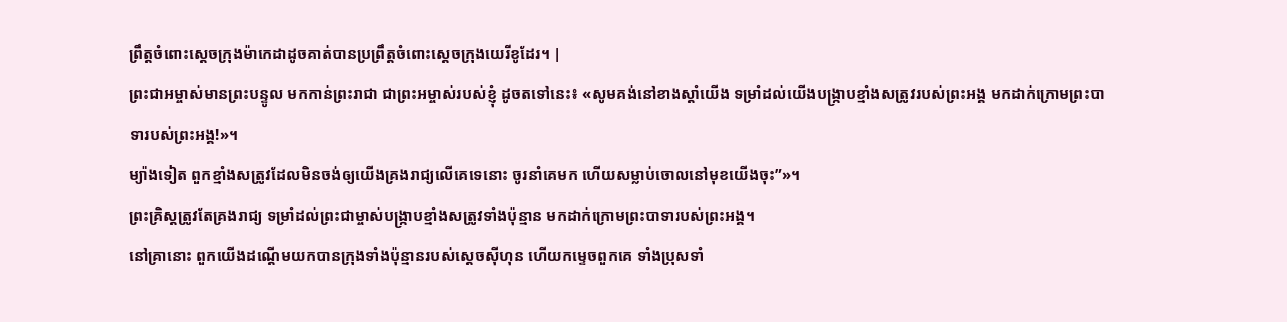ព្រឹត្តចំពោះស្តេចក្រុងម៉ាកេដាដូចគាត់បានប្រព្រឹត្តចំពោះស្តេចក្រុងយេរីខូដែរ។ |
ព្រះជាអម្ចាស់មានព្រះបន្ទូល មកកាន់ព្រះរាជា ជាព្រះអម្ចាស់របស់ខ្ញុំ ដូចតទៅនេះ៖ «សូមគង់នៅខាងស្ដាំយើង ទម្រាំដល់យើងបង្ក្រាបខ្មាំងសត្រូវរបស់ព្រះអង្គ មកដាក់ក្រោមព្រះបាទារបស់ព្រះអង្គ!»។
ម្យ៉ាងទៀត ពួកខ្មាំងសត្រូវដែលមិនចង់ឲ្យយើងគ្រងរាជ្យលើគេទេនោះ ចូរនាំគេមក ហើយសម្លាប់ចោលនៅមុខយើងចុះ”»។
ព្រះគ្រិស្តត្រូវតែគ្រងរាជ្យ ទម្រាំដល់ព្រះជាម្ចាស់បង្ក្រាបខ្មាំងសត្រូវទាំងប៉ុន្មាន មកដាក់ក្រោមព្រះបាទារបស់ព្រះអង្គ។
នៅគ្រានោះ ពួកយើងដណ្ដើមយកបានក្រុងទាំងប៉ុន្មានរបស់ស្ដេចស៊ីហុន ហើយកម្ទេចពួកគេ ទាំងប្រុសទាំ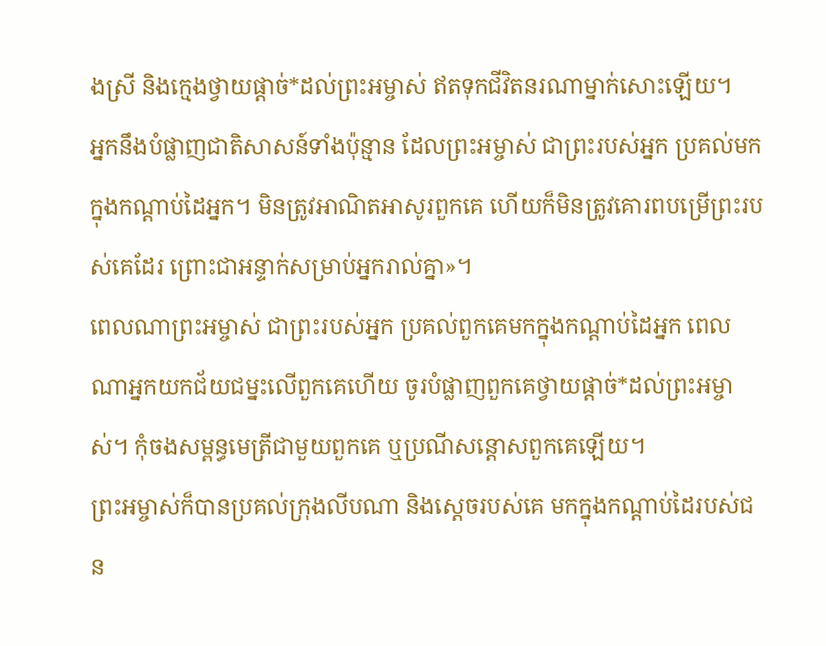ងស្រី និងក្មេងថ្វាយផ្ដាច់*ដល់ព្រះអម្ចាស់ ឥតទុកជីវិតនរណាម្នាក់សោះឡើយ។
អ្នកនឹងបំផ្លាញជាតិសាសន៍ទាំងប៉ុន្មាន ដែលព្រះអម្ចាស់ ជាព្រះរបស់អ្នក ប្រគល់មកក្នុងកណ្ដាប់ដៃអ្នក។ មិនត្រូវអាណិតអាសូរពួកគេ ហើយក៏មិនត្រូវគោរពបម្រើព្រះរបស់គេដែរ ព្រោះជាអន្ទាក់សម្រាប់អ្នករាល់គ្នា»។
ពេលណាព្រះអម្ចាស់ ជាព្រះរបស់អ្នក ប្រគល់ពួកគេមកក្នុងកណ្ដាប់ដៃអ្នក ពេលណាអ្នកយកជ័យជម្នះលើពួកគេហើយ ចូរបំផ្លាញពួកគេថ្វាយផ្ដាច់*ដល់ព្រះអម្ចាស់។ កុំចងសម្ពន្ធមេត្រីជាមួយពួកគេ ឬប្រណីសន្ដោសពួកគេឡើយ។
ព្រះអម្ចាស់ក៏បានប្រគល់ក្រុងលីបណា និងស្ដេចរបស់គេ មកក្នុងកណ្ដាប់ដៃរបស់ជន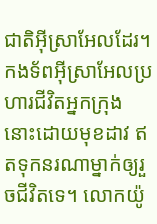ជាតិអ៊ីស្រាអែលដែរ។ កងទ័ពអ៊ីស្រាអែលប្រហារជីវិតអ្នកក្រុងនោះដោយមុខដាវ ឥតទុកនរណាម្នាក់ឲ្យរួចជីវិតទេ។ លោកយ៉ូ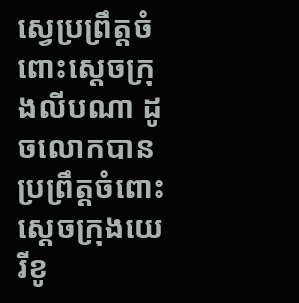ស្វេប្រព្រឹត្តចំពោះស្ដេចក្រុងលីបណា ដូចលោកបានប្រព្រឹត្តចំពោះស្ដេចក្រុងយេរីខូ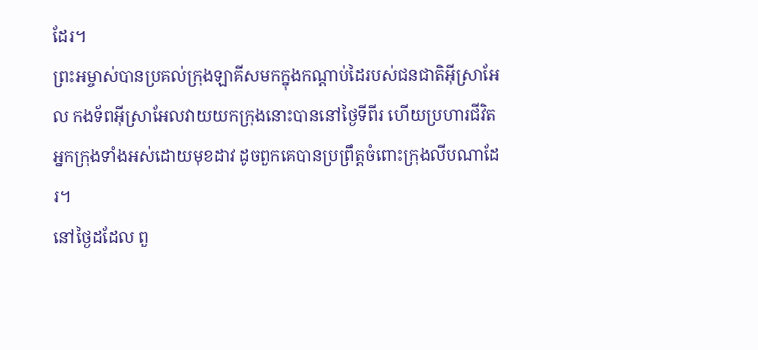ដែរ។
ព្រះអម្ចាស់បានប្រគល់ក្រុងឡាគីសមកក្នុងកណ្ដាប់ដៃរបស់ជនជាតិអ៊ីស្រាអែល កងទ័ពអ៊ីស្រាអែលវាយយកក្រុងនោះបាននៅថ្ងៃទីពីរ ហើយប្រហារជីវិតអ្នកក្រុងទាំងអស់ដោយមុខដាវ ដូចពួកគេបានប្រព្រឹត្តចំពោះក្រុងលីបណាដែរ។
នៅថ្ងៃដដែល ពួ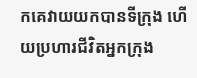កគេវាយយកបានទីក្រុង ហើយប្រហារជីវិតអ្នកក្រុង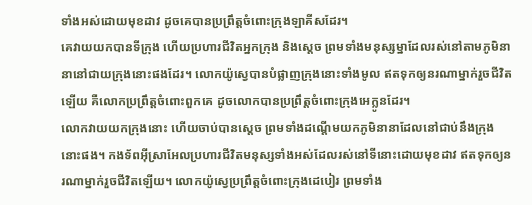ទាំងអស់ដោយមុខដាវ ដូចគេបានប្រព្រឹត្តចំពោះក្រុងឡាគីសដែរ។
គេវាយយកបានទីក្រុង ហើយប្រហារជីវិតអ្នកក្រុង និងស្ដេច ព្រមទាំងមនុស្សម្នាដែលរស់នៅតាមភូមិនានានៅជាយក្រុងនោះផងដែរ។ លោកយ៉ូស្វេបានបំផ្លាញក្រុងនោះទាំងមូល ឥតទុកឲ្យនរណាម្នាក់រួចជីវិតឡើយ គឺលោកប្រព្រឹត្តចំពោះពួកគេ ដូចលោកបានប្រព្រឹត្តចំពោះក្រុងអេក្លូនដែរ។
លោកវាយយកក្រុងនោះ ហើយចាប់បានស្ដេច ព្រមទាំងដណ្ដើមយកភូមិនានាដែលនៅជាប់នឹងក្រុងនោះផង។ កងទ័ពអ៊ីស្រាអែលប្រហារជីវិតមនុស្សទាំងអស់ដែលរស់នៅទីនោះដោយមុខដាវ ឥតទុកឲ្យនរណាម្នាក់រួចជីវិតឡើយ។ លោកយ៉ូស្វេប្រព្រឹត្តចំពោះក្រុងដេបៀរ ព្រមទាំង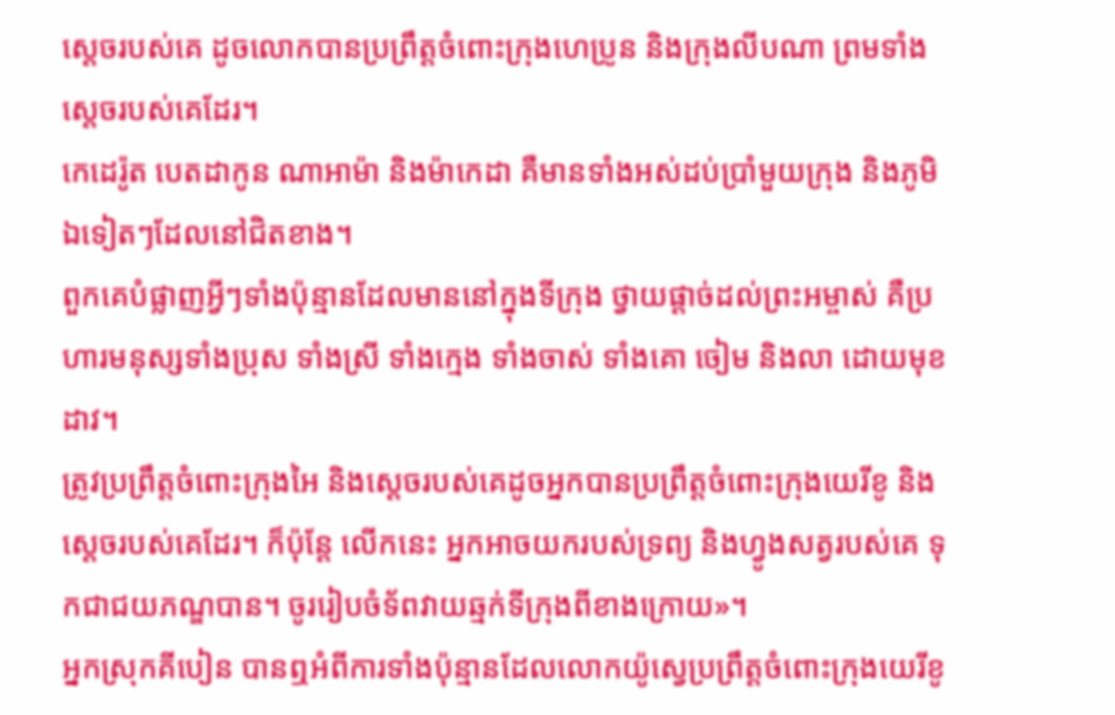ស្ដេចរបស់គេ ដូចលោកបានប្រព្រឹត្តចំពោះក្រុងហេប្រូន និងក្រុងលីបណា ព្រមទាំងស្ដេចរបស់គេដែរ។
កេដេរ៉ូត បេតដាកូន ណាអាម៉ា និងម៉ាកេដា គឺមានទាំងអស់ដប់ប្រាំមួយក្រុង និងភូមិឯទៀតៗដែលនៅជិតខាង។
ពួកគេបំផ្លាញអ្វីៗទាំងប៉ុន្មានដែលមាននៅក្នុងទីក្រុង ថ្វាយផ្ដាច់ដល់ព្រះអម្ចាស់ គឺប្រហារមនុស្សទាំងប្រុស ទាំងស្រី ទាំងក្មេង ទាំងចាស់ ទាំងគោ ចៀម និងលា ដោយមុខដាវ។
ត្រូវប្រព្រឹត្តចំពោះក្រុងអៃ និងស្ដេចរបស់គេដូចអ្នកបានប្រព្រឹត្តចំពោះក្រុងយេរីខូ និងស្ដេចរបស់គេដែរ។ ក៏ប៉ុន្តែ លើកនេះ អ្នកអាចយករបស់ទ្រព្យ និងហ្វូងសត្វរបស់គេ ទុកជាជយភណ្ឌបាន។ ចូររៀបចំទ័ពវាយឆ្មក់ទីក្រុងពីខាងក្រោយ»។
អ្នកស្រុកគីបៀន បានឮអំពីការទាំងប៉ុន្មានដែលលោកយ៉ូស្វេប្រព្រឹត្តចំពោះក្រុងយេរីខូ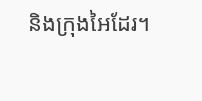និងក្រុងអៃដែរ។